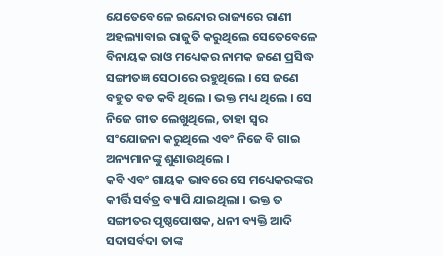ଯେତେବେଳେ ଇନ୍ଦୋର ରାଜ୍ୟରେ ରାଣୀ ଅହଲ୍ୟାବାଇ ରାଜୁତି କରୁଥିଲେ ସେତେବେଳେ ବିନାୟକ ରାଓ ମଧ୍ୟେକର ନାମକ ଜଣେ ପ୍ରସିଦ୍ଧ ସଙ୍ଗୀତଜ୍ଞ ସେଠାରେ ରହୁଥିଲେ । ସେ ଜଣେ ବହୁତ ବଡ କବି ଥିଲେ । ଭକ୍ତ ମଧ୍ୟ ଥିଲେ । ସେ ନିଜେ ଗୀତ ଲେଖୁଥିଲେ, ତାହା ସ୍ୱର ସଂଯୋଜନା କରୁଥିଲେ ଏବଂ ନିଜେ ବି ଗାଇ ଅନ୍ୟମାନଙ୍କୁ ଶୁଣାଉଥିଲେ ।
କବି ଏବଂ ଗାୟକ ଭାବରେ ସେ ମଧ୍ୟେକରଙ୍କର କୀର୍ତ୍ତି ସର୍ବତ୍ର ବ୍ୟାପି ଯାଇଥିଲା । ଭକ୍ତ ତ ସଙ୍ଗୀତର ପୃଷ୍ଠପୋଷକ, ଧନୀ ବ୍ୟକ୍ତି ଆଦି ସଦାସର୍ବଦା ତାଙ୍କ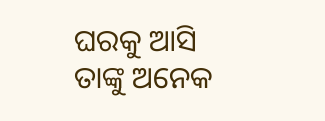ଘରକୁ ଆସି ତାଙ୍କୁ ଅନେକ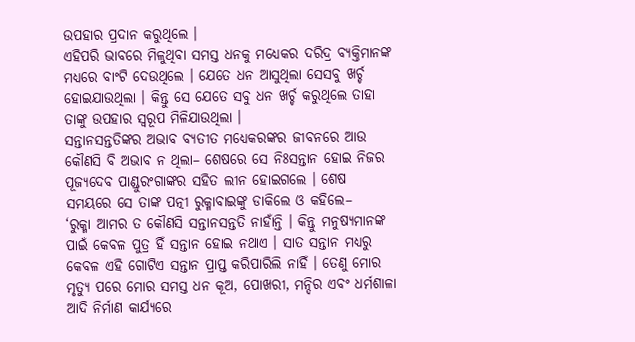ଉପହାର ପ୍ରଦାନ କରୁଥିଲେ ।
ଏହିପରି ଭାବରେ ମିଳୁଥିବା ସମସ୍ତ ଧନକୁ ମଧ୍ୟେକର ଦରିଦ୍ର ବ୍ୟକ୍ତିମାନଙ୍କ ମଧ୍ୟରେ ବାଂଟି ଦେଉଥିଲେ । ଯେତେ ଧନ ଆସୁଥିଲା ସେସବୁ ଖର୍ଚ୍ଚ ହୋଇଯାଉଥିଲା । କିନ୍ତୁ ସେ ଯେତେ ସବୁ ଧନ ଖର୍ଚ୍ଚ କରୁଥିଲେ ତାହା ତାଙ୍କୁ ଉପହାର ସ୍ୱରୂପ ମିଳିଯାଉଥିଲା ।
ସନ୍ତାନସନ୍ତତିଙ୍କର ଅଭାବ ବ୍ୟତୀତ ମଧ୍ୟେକରଙ୍କର ଜୀବନରେ ଆଉ କୌଣସି ବି ଅଭାବ ନ ଥିଲା– ଶେଷରେ ସେ ନିଃସନ୍ତାନ ହୋଇ ନିଜର ପୂଜ୍ୟଦେବ ପାଣ୍ଡୁରଂଗାଙ୍କର ସହିତ ଲୀନ ହୋଇଗଲେ । ଶେଷ ସମୟରେ ସେ ତାଙ୍କ ପତ୍ନୀ ରୁକ୍ମାବାଇଙ୍କୁ ଡାକିଲେ ଓ କହିଲେ–
‘ରୁକ୍ମା ଆମର ତ କୌଣସି ସନ୍ତାନସନ୍ତତି ନାହାଁନ୍ତି । କିନ୍ତୁ ମନୁଷ୍ୟମାନଙ୍କ ପାଇଁ କେବଳ ପୁତ୍ର ହିଁ ସନ୍ତାନ ହୋଇ ନଥାଏ । ସାତ ସନ୍ତାନ ମଧ୍ୟରୁ କେବଳ ଏହି ଗୋଟିଏ ସନ୍ତାନ ପ୍ରାପ୍ତ କରିପାରିଲି ନାହିଁ । ତେଣୁ ମୋର ମୃତ୍ୟୁ ପରେ ମୋର ସମସ୍ତ ଧନ କୂଅ, ପୋଖରୀ, ମନ୍ଦିର ଏବଂ ଧର୍ମଶାଳା ଆଦି ନିର୍ମାଣ କାର୍ଯ୍ୟରେ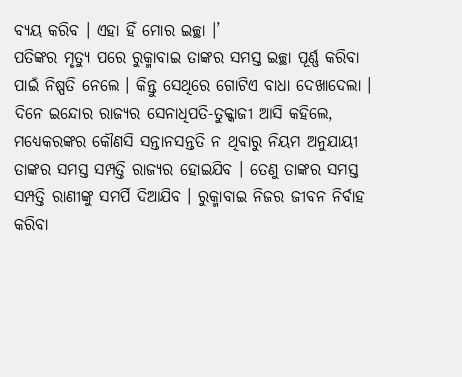ବ୍ୟୟ କରିବ । ଏହା ହିଁ ମୋର ଇଚ୍ଛା ।’
ପତିଙ୍କର ମୃତ୍ୟୁ ପରେ ରୁକ୍ମାବାଇ ତାଙ୍କର ସମସ୍ତ ଇଚ୍ଛା ପୂର୍ଣ୍ଣ କରିବା ପାଇଁ ନିଷ୍ପତି ନେଲେ । କିନ୍ତୁ ସେଥିରେ ଗୋଟିଏ ବାଧା ଦେଖାଦେଲା । ଦିନେ ଇନ୍ଦୋର ରାଜ୍ୟର ସେନାଧିପତି-ତୁକ୍କାଜୀ ଆସି କହିଲେ, ମଧ୍ୟେକରଙ୍କର କୌଣସି ସନ୍ତାନସନ୍ତତି ନ ଥିବାରୁ ନିୟମ ଅନୁଯାୟୀ ତାଙ୍କର ସମସ୍ତ ସମ୍ପତ୍ତି ରାଜ୍ୟର ହୋଇଯିବ । ତେଣୁ ତାଙ୍କର ସମସ୍ତ ସମ୍ପତ୍ତି ରାଣୀଙ୍କୁ ସମର୍ପି ଦିଆଯିବ । ରୁକ୍ମାବାଇ ନିଜର ଜୀବନ ନିର୍ବାହ କରିବା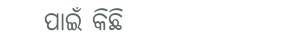ପାଇଁ କିଛି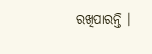ରଖିପାରନ୍ତି ।